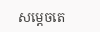សម្ដេចតេ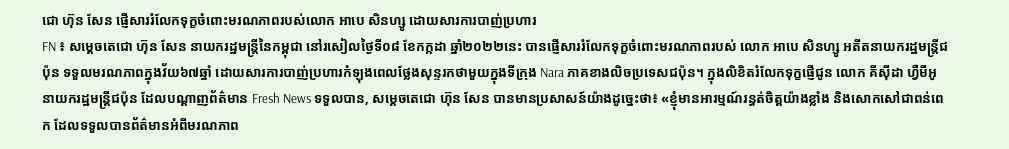ជោ ហ៊ុន សែន ផ្ញើសាររំលែកទុក្ខចំពោះមរណភាពរបស់លោក អាបេ សិនហ្សូ ដោយសារការបាញ់ប្រហារ
FN ៖ សម្ដេចតេជោ ហ៊ុន សែន នាយករដ្ឋមន្ដ្រីនៃកម្ពុជា នៅរសៀលថ្ងៃទី០៨ ខែកក្កដា ឆ្នាំ២០២២នេះ បានផ្ញើសាររំលែកទុក្ខចំពោះមរណភាពរបស់ លោក អាបេ សិនហ្សូ អតីតនាយករដ្ឋមន្ដ្រីជប៉ុន ទទួលមរណភាពក្នុងវ័យ៦៧ឆ្នាំ ដោយសារការបាញ់ប្រហារកំឡុងពេលថ្លែងសុន្ទរកថាមួយក្នុងទីក្រុង Nara ភាគខាងលិចប្រទេសជប៉ុន។ ក្នុងលិខិតរំលែកទុក្ខផ្ញើជូន លោក គីស៊ីដា ហ្វឺមីអូ នាយករដ្ឋមន្រ្តីជប៉ុន ដែលបណ្ដាញព័ត៌មាន Fresh News ទទួលបាន, សម្ដេចតេជោ ហ៊ុន សែន បានមានប្រសាសន៍យ៉ាងដូច្នេះថា៖ «ខ្ញុំមានអារម្មណ៍រន្ធត់ចិត្តយ៉ាងខ្លាំង និងសោកសៅជាពន់ពេក ដែលទទួលបានព័ត៌មានអំពីមរណភាព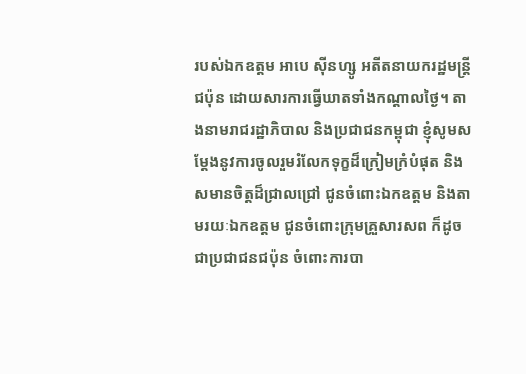របស់ឯកឧត្តម អាបេ ស៊ីនហ្សូ អតីតនាយករដ្ឋមន្ត្រីជប៉ុន ដោយសារការធ្វើឃាតទាំងកណ្តាលថ្ងៃ។ តាងនាមរាជរដ្ឋាភិបាល និងប្រជាជនកម្ពុជា ខ្ញុំសូមសម្ដែងនូវការចូលរួមរំលែកទុក្ខដ៏ក្រៀមក្រំបំផុត និងសមានចិត្តដ៏ជ្រាលជ្រៅ ជូនចំពោះឯកឧត្តម និងតាមរយៈឯកឧត្តម ជូនចំពោះក្រុមគ្រួសារសព ក៏ដូចជាប្រជាជនជប៉ុន ចំពោះការបា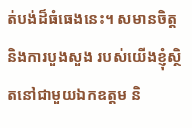ត់បង់ដ៏ធំធេងនេះ។ សមានចិត្ត និងការបួងសួង របស់យើងខ្ញុំស្ថិតនៅជាមួយឯកឧត្តម និ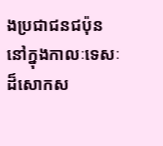ងប្រជាជនជប៉ុន នៅក្នុងកាលៈទេសៈដ៏សោកស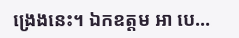ង្រេងនេះ។ ឯកឧត្តម អា បេ…